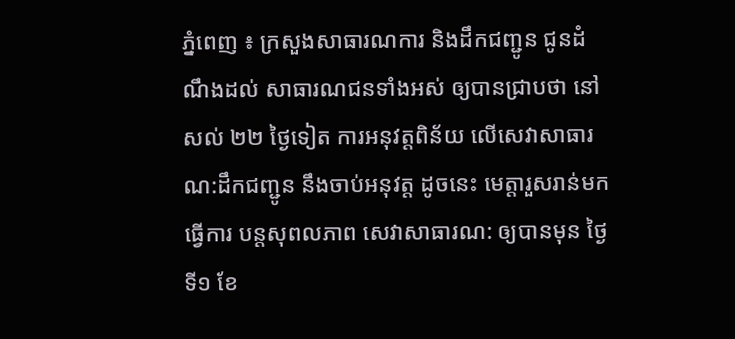ភ្នំពេញ ៖ ក្រសួងសាធារណការ និងដឹកជញ្ជូន ជូនដំណឹងដល់ សាធារណជនទាំងអស់ ឲ្យបានជ្រាបថា នៅសល់ ២២ ថ្ងៃទៀត ការអនុវត្តពិន័យ លើសេវាសាធារណ:ដឹកជញ្ជូន នឹងចាប់អនុវត្ត ដូចនេះ មេត្តារួសរាន់មកធ្វើការ បន្តសុពលភាព សេវាសាធារណ: ឲ្យបានមុន ថ្ងៃទី១ ខែ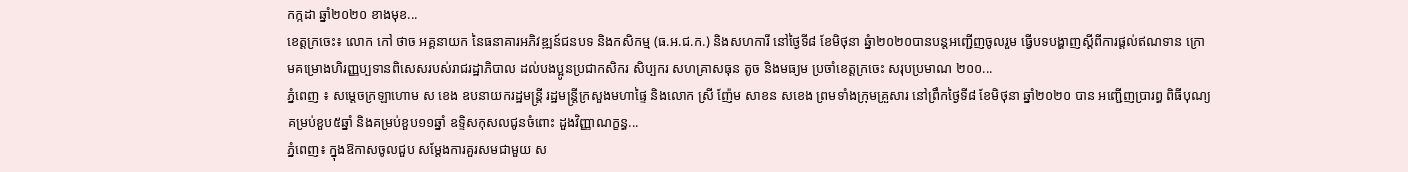កក្កដា ឆ្នាំ២០២០ ខាងមុខ...
ខេត្តក្រចេះ៖ លោក កៅ ថាច អគ្គនាយក នៃធនាគារអភិវឌ្ឍន៍ជនបទ និងកសិកម្ម (ធ.អ.ជ.ក.) និងសហការី នៅថ្ងៃទី៨ ខែមិថុនា ឆ្នំា២០២០បានបន្តអញ្ជើញចូលរួម ធ្វើបទបង្ហាញស្តីពីការផ្តល់ឥណទាន ក្រោមគម្រោងហិរញ្ញប្បទានពិសេសរបស់រាជរដ្ឋាភិបាល ដល់បងប្អូនប្រជាកសិករ សិប្បករ សហគ្រាសធុន តូច និងមធ្យម ប្រចាំខេត្តក្រចេះ សរុបប្រមាណ ២០០...
ភ្នំពេញ ៖ សម្ដេចក្រឡាហោម ស ខេង ឧបនាយករដ្ឋមន្ត្រី រដ្ឋមន្ត្រីក្រសួងមហាផ្ទៃ និងលោក ស្រី ញ៉ែម សាខន សខេង ព្រមទាំងក្រុមគ្រួសារ នៅព្រឹកថ្ងៃទី៨ ខែមិថុនា ឆ្នាំ២០២០ បាន អញ្ជើញប្រារព្ធ ពិធីបុណ្យគម្រប់ខួប៥ឆ្នាំ និងគម្រប់ខួប១១ឆ្នាំ ឧទ្ទិសកុសលជូនចំពោះ ដួងវិញ្ញាណក្ខន្ធ...
ភ្នំពេញ៖ ក្នុងឱកាសចូលជួប សម្តែងការគួរសមជាមួយ ស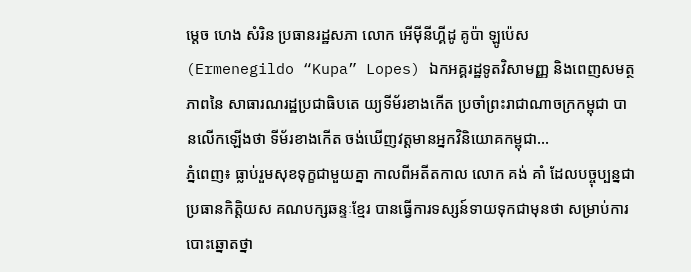ម្តេច ហេង សំរិន ប្រធានរដ្ឋសភា លោក អើម៉ីនីហ្គីដូ គូប៉ា ឡូប៉េស (Ermenegildo “Kupa” Lopes) ឯកអគ្គរដ្ឋទូតវិសាមញ្ញ និងពេញសមត្ថភាពនៃ សាធារណរដ្ឋប្រជាធិបតេ យ្យទីម័រខាងកើត ប្រចាំព្រះរាជាណាចក្រកម្ពុជា បានលើកឡើងថា ទីម័រខាងកើត ចង់ឃើញវត្តមានអ្នកវិនិយោគកម្ពុជា...
ភ្នំពេញ៖ ធ្លាប់រួមសុខទុក្ខជាមួយគ្នា កាលពីអតីតកាល លោក គង់ គាំ ដែលបច្ចុប្បន្នជាប្រធានកិត្តិយស គណបក្សឆន្ទៈខ្មែរ បានធ្វើការទស្សន៍ទាយទុកជាមុនថា សម្រាប់ការបោះឆ្នោតថ្នា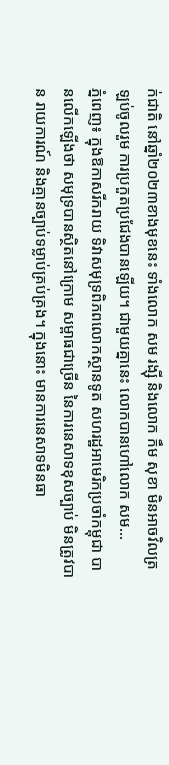ក់ជាតិ នៅឆ្នាំ២០២៣ខាងមុខនេះ ទាំងលោក សម រង្ស៊ី និងលោក កឹម សុខា មិនអាចវិលត្រឡប់ចូលរួម ការប្រកួតប្រជែងបានឡើយ។ ជាមួយគ្នានេះ លោកបានហៅលោក សម...
ភ្នំពេញ៖ ក្នុងឱកាសរីករាយ ទិវាសមុទ្រពិភពលោកស្ថានទូត សហរដ្ឋអាមេរិកប្រចាំកម្ពុជា បានលើកឡើងថា សមុទ្របានស្ថិតនៅក្រោម សម្ពាធជាច្រើន នៃការនេសាទខុសច្បាប់ មិនត្រូវបាន រាយការណ៍ និងគ្មានច្បាប់ទម្លាប់គ្រប់គ្រង។ ក្នុងនោះ មានការនេសាទមិនធា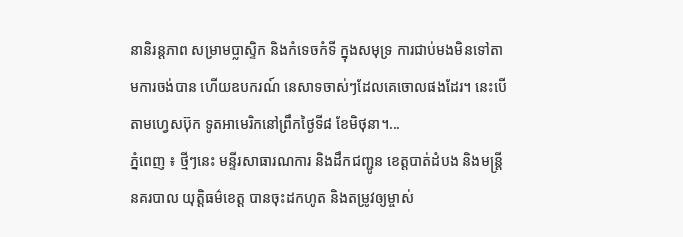នានិរន្តភាព សម្រាមប្លាស្ទិក និងកំទេចកំទី ក្នុងសមុទ្រ ការជាប់មងមិនទៅតាមការចង់បាន ហើយឧបករណ៍ នេសាទចាស់ៗដែលគេចោលផងដែរ។ នេះបើតាមហ្វេសប៊ុក ទូតអាមេរិកនៅព្រឹកថ្ងៃទី៨ ខែមិថុនា។...
ភ្នំពេញ ៖ ថ្មីៗនេះ មន្ទីរសាធារណការ និងដឹកជញ្ជូន ខេត្តបាត់ដំបង និងមន្ត្រីនគរបាល យុត្តិធម៌ខេត្ត បានចុះដកហូត និងតម្រូវឲ្យម្ចាស់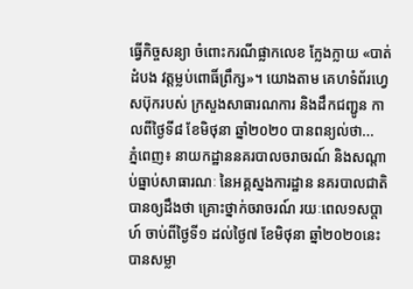ធ្វើកិច្ចសន្យា ចំពោះករណីផ្លាកលេខ ក្លែងក្លាយ «បាត់ដំបង វត្តម្លប់ពោធិ៍ព្រឹក្ស»។ យោងតាម គេហទំព័រហ្វេសប៊ុករបស់ ក្រសួងសាធារណការ និងដឹកជញ្ជូន កាលពីថ្ងៃទី៨ ខែមិថុនា ឆ្នាំ២០២០ បានពន្យល់ថា...
ភ្នំពេញ៖ នាយកដ្ឋាននគរបាលចរាចរណ៍ និងសណ្តាប់ធ្នាប់សាធារណៈ នៃអគ្គស្នងការដ្ឋាន នគរបាលជាតិ បានឲ្យដឹងថា គ្រោះថ្នាក់ចរាចរណ៍ រយៈពេល១សប្តាហ៍ ចាប់ពីថ្ងៃទី១ ដល់ថ្ងៃ៧ ខែមិថុនា ឆ្នាំ២០២០នេះ បានសម្លា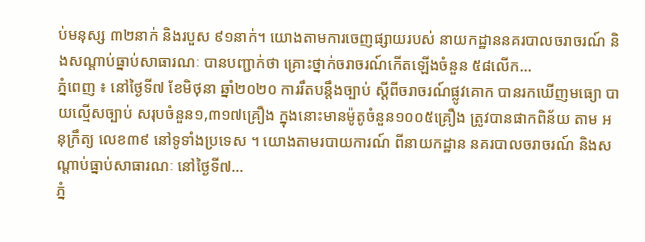ប់មនុស្ស ៣២នាក់ និងរបួស ៩១នាក់។ យោងតាមការចេញផ្សាយរបស់ នាយកដ្ឋាននគរបាលចរាចរណ៍ និងសណ្តាប់ធ្នាប់សាធារណៈ បានបញ្ជាក់ថា គ្រោះថ្នាក់ចរាចរណ៍កើតឡើងចំនួន ៥៨លើក...
ភ្នំពេញ ៖ នៅថ្ងៃទី៧ ខែមិថុនា ឆ្នាំ២០២០ ការរឹតបន្ដឹងច្បាប់ ស្ដីពីចរាចរណ៍ផ្លូវគោក បានរកឃើញមធ្យោ បាយល្មើសច្បាប់ សរុបចំនួន១,៣១៧គ្រឿង ក្នុងនោះមានម៉ូតូចំនួន១០០៥គ្រឿង ត្រូវបានផាកពិន័យ តាម អនុក្រឹត្យ លេខ៣៩ នៅទូទាំងប្រទេស ។ យោងតាមរបាយការណ៍ ពីនាយកដ្ឋាន នគរបាលចរាចរណ៍ និងសណ្តាប់ធ្នាប់សាធារណៈ នៅថ្ងៃទី៧...
ភ្នំ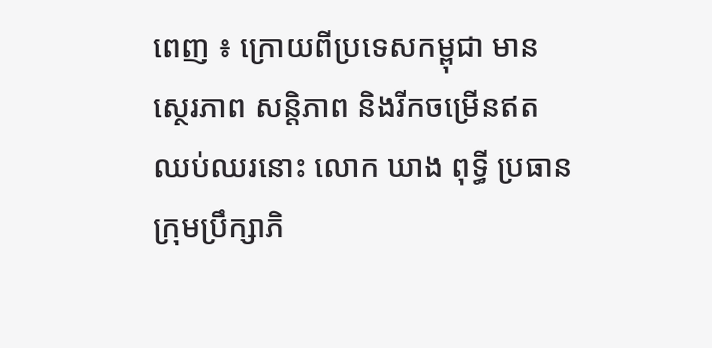ពេញ ៖ ក្រោយពីប្រទេសកម្ពុជា មានស្ថេរភាព សន្ដិភាព និងរីកចម្រើនឥតឈប់ឈរនោះ លោក ឃាង ពុទ្ធី ប្រធានក្រុមប្រឹក្សាភិ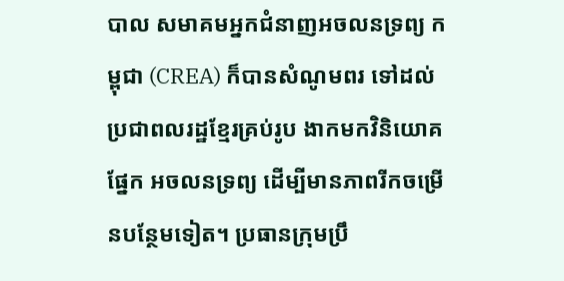បាល សមាគមអ្នកជំនាញអចលនទ្រព្យ កម្ពុជា (CREA) ក៏បានសំណូមពរ ទៅដល់ប្រជាពលរដ្ឋខ្មែរគ្រប់រូប ងាកមកវិនិយោគផ្នែក អចលនទ្រព្យ ដើម្បីមានភាពរីកចម្រើនបន្ថែមទៀត។ ប្រធានក្រុមប្រឹ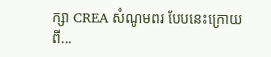ក្សា CREA សំណូមពរ បែបនេះក្រោយពី...